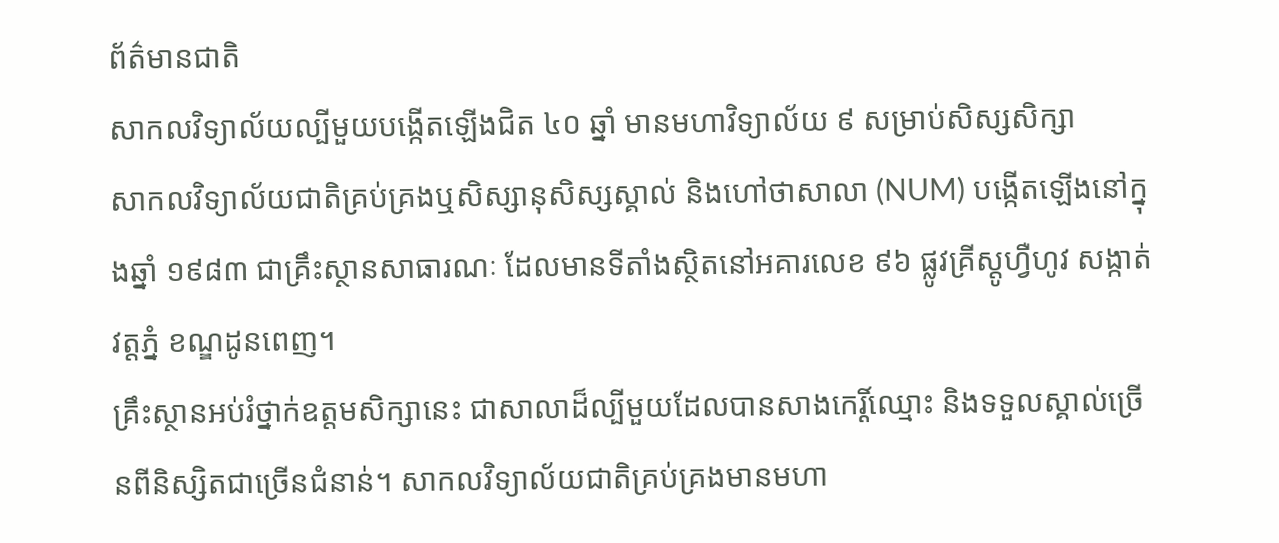ព័ត៌មានជាតិ
សាកលវិទ្យាល័យល្បីមួយបង្កើតឡើងជិត ៤០ ឆ្នាំ មានមហាវិទ្យាល័យ ៩ សម្រាប់សិស្សសិក្សា
សាកលវិទ្យាល័យជាតិគ្រប់គ្រងឬសិស្សានុសិស្សស្គាល់ និងហៅថាសាលា (NUM) បង្កើតឡើងនៅក្នុងឆ្នាំ ១៩៨៣ ជាគ្រឹះស្ថានសាធារណៈ ដែលមានទីតាំងស្ថិតនៅអគារលេខ ៩៦ ផ្លូវគ្រីស្តូហ្វឺហូវ សង្កាត់វត្តភ្នំ ខណ្ឌដូនពេញ។
គ្រឹះស្ថានអប់រំថ្នាក់ឧត្តមសិក្សានេះ ជាសាលាដ៏ល្បីមួយដែលបានសាងកេរ្តិ៍ឈ្មោះ និងទទួលស្គាល់ច្រើនពីនិស្សិតជាច្រើនជំនាន់។ សាកលវិទ្យាល័យជាតិគ្រប់គ្រងមានមហា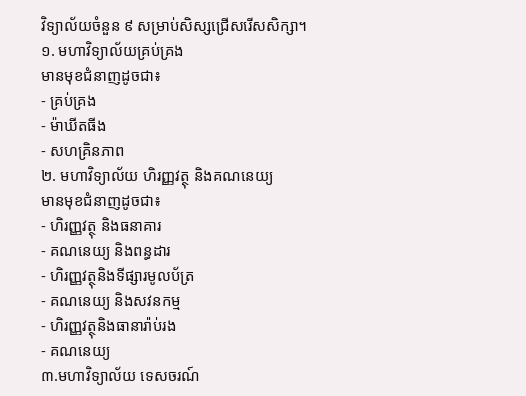វិទ្យាល័យចំនួន ៩ សម្រាប់សិស្សជ្រើសរើសសិក្សា។
១. មហាវិទ្យាល័យគ្រប់គ្រង
មានមុខជំនាញដូចជា៖
- គ្រប់គ្រង
- ម៉ាឃីតធីង
- សហគ្រិនភាព
២. មហាវិទ្យាល័យ ហិរញ្ញវត្ថុ និងគណនេយ្យ
មានមុខជំនាញដូចជា៖
- ហិរញ្ញវត្ថុ និងធនាគារ
- គណនេយ្យ និងពន្ធដារ
- ហិរញ្ញវត្ថុនិងទីផ្សារមូលប័ត្រ
- គណនេយ្យ និងសវនកម្ម
- ហិរញ្ញវត្ថុនិងធានារ៉ាប់រង
- គណនេយ្យ
៣.មហាវិទ្យាល័យ ទេសចរណ៍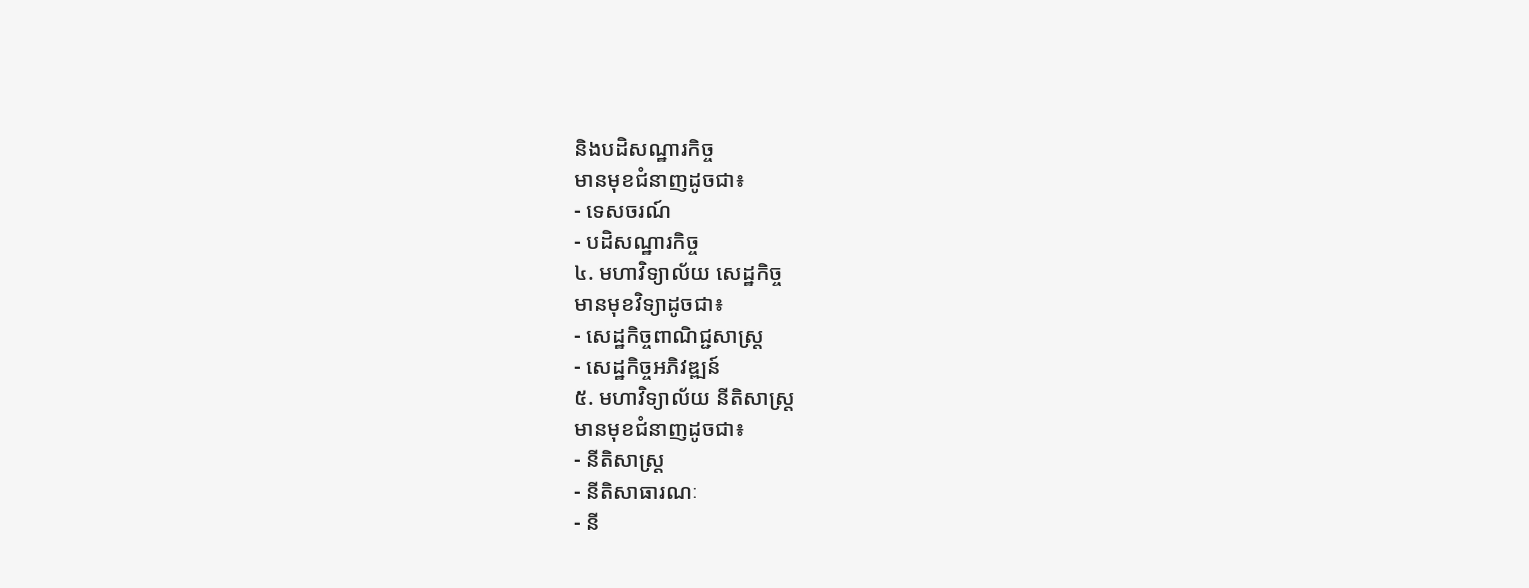និងបដិសណ្ឋារកិច្ច
មានមុខជំនាញដូចជា៖
- ទេសចរណ៍
- បដិសណ្ឋារកិច្ច
៤. មហាវិទ្យាល័យ សេដ្ឋកិច្ច
មានមុខវិទ្យាដូចជា៖
- សេដ្ឋកិច្ចពាណិជ្ជសាស្ត្រ
- សេដ្ឋកិច្ចអភិវឌ្ឍន៍
៥. មហាវិទ្យាល័យ នីតិសាស្ត្រ
មានមុខជំនាញដូចជា៖
- នីតិសាស្ត្រ
- នីតិសាធារណៈ
- នី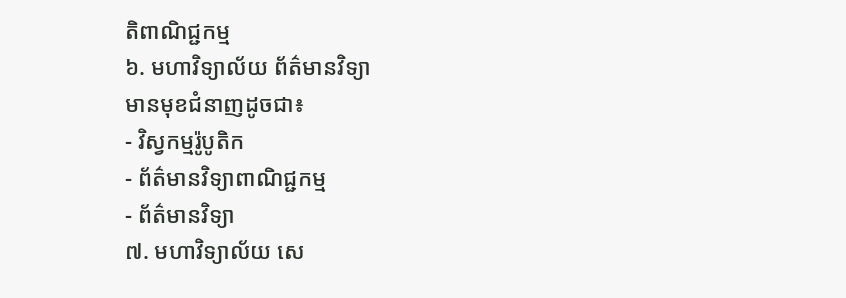តិពាណិជ្ជកម្ម
៦. មហាវិទ្យាល័យ ព័ត៌មានវិទ្យា
មានមុខជំនាញដូចជា៖
- វិស្វកម្មរ៉ូបូតិក
- ព័ត៌មានវិទ្យាពាណិជ្ជកម្ម
- ព័ត៌មានវិទ្យា
៧. មហាវិទ្យាល័យ សេ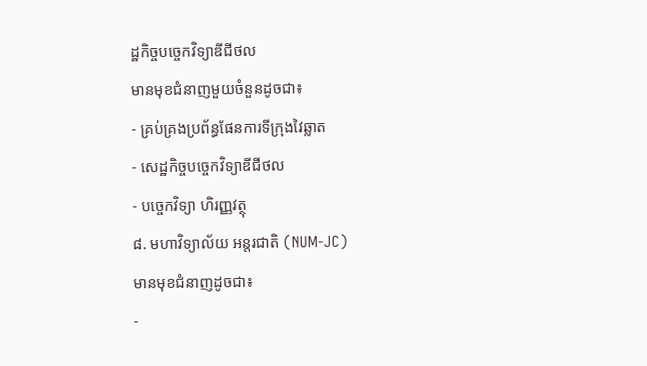ដ្ឋកិច្ចបច្ចេកវិទ្យាឌីជីថល
មានមុខជំនាញមួយចំនួនដូចជា៖
- គ្រប់គ្រងប្រព័ន្ធផែនការទីក្រុងវៃឆ្លាត
- សេដ្ឋកិច្ចបច្ចេកវិទ្យាឌីជីថល
- បច្ចេកវិទ្យា ហិរញ្ញវត្ថុ
៨. មហាវិទ្យាល័យ អន្តរជាតិ (NUM-JC)
មានមុខជំនាញដូចជា៖
-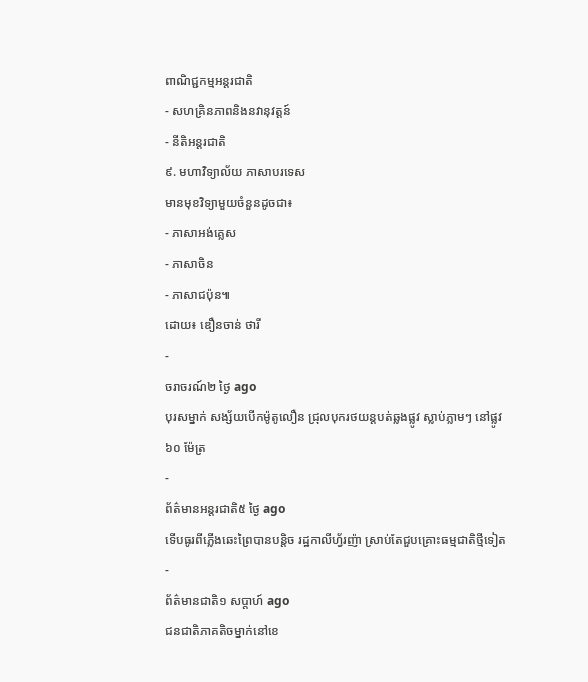ពាណិជ្ជកម្មអន្តរជាតិ
- សហគ្រិនភាពនិងនវានុវត្តន៍
- នីតិអន្តរជាតិ
៩. មហាវិទ្យាល័យ ភាសាបរទេស
មានមុខវិទ្យាមួយចំនួនដូចជា៖
- ភាសាអង់គ្លេស
- ភាសាចិន
- ភាសាជប៉ុន៕
ដោយ៖ ឌឿនចាន់ ថារី
-
ចរាចរណ៍២ ថ្ងៃ ago
បុរសម្នាក់ សង្ស័យបើកម៉ូតូលឿន ជ្រុលបុករថយន្តបត់ឆ្លងផ្លូវ ស្លាប់ភ្លាមៗ នៅផ្លូវ ៦០ ម៉ែត្រ
-
ព័ត៌មានអន្ដរជាតិ៥ ថ្ងៃ ago
ទើបធូរពីភ្លើងឆេះព្រៃបានបន្តិច រដ្ឋកាលីហ្វ័រញ៉ា ស្រាប់តែជួបគ្រោះធម្មជាតិថ្មីទៀត
-
ព័ត៌មានជាតិ១ សប្តាហ៍ ago
ជនជាតិភាគតិចម្នាក់នៅខេ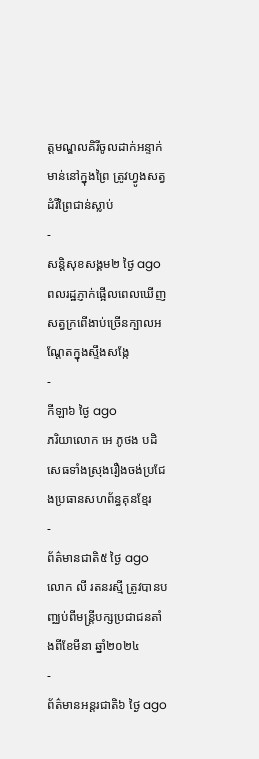ត្តមណ្ឌលគិរីចូលដាក់អន្ទាក់មាន់នៅក្នុងព្រៃ ត្រូវហ្វូងសត្វដំរីព្រៃជាន់ស្លាប់
-
សន្តិសុខសង្គម២ ថ្ងៃ ago
ពលរដ្ឋភ្ញាក់ផ្អើលពេលឃើញសត្វក្រពើងាប់ច្រើនក្បាលអណ្ដែតក្នុងស្ទឹងសង្កែ
-
កីឡា៦ ថ្ងៃ ago
ភរិយាលោក អេ ភូថង បដិសេធទាំងស្រុងរឿងចង់ប្រជែងប្រធានសហព័ន្ធគុនខ្មែរ
-
ព័ត៌មានជាតិ៥ ថ្ងៃ ago
លោក លី រតនរស្មី ត្រូវបានបញ្ឈប់ពីមន្ត្រីបក្សប្រជាជនតាំងពីខែមីនា ឆ្នាំ២០២៤
-
ព័ត៌មានអន្ដរជាតិ៦ ថ្ងៃ ago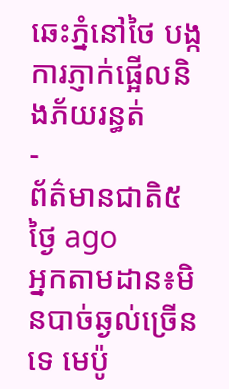ឆេះភ្នំនៅថៃ បង្កការភ្ញាក់ផ្អើលនិងភ័យរន្ធត់
-
ព័ត៌មានជាតិ៥ ថ្ងៃ ago
អ្នកតាមដាន៖មិនបាច់ឆ្ងល់ច្រើនទេ មេប៉ូ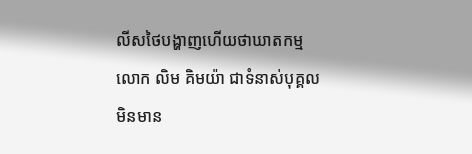លីសថៃបង្ហាញហើយថាឃាតកម្មលោក លិម គិមយ៉ា ជាទំនាស់បុគ្គល មិនមាន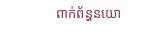ពាក់ព័ន្ធនយោ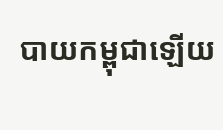បាយកម្ពុជាឡើយ